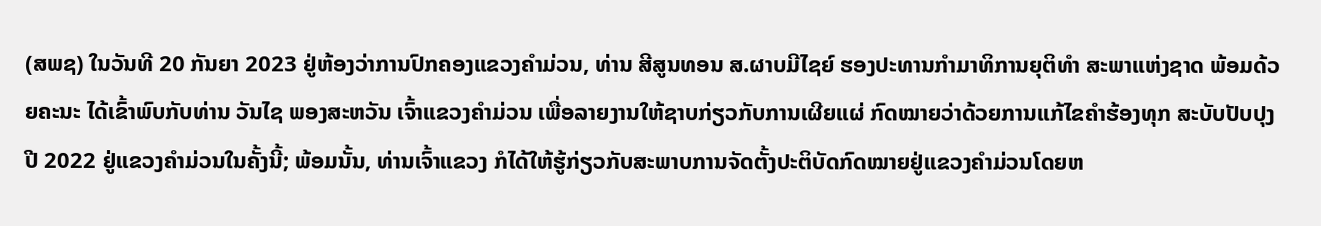(ສພຊ) ໃນວັນທີ 20 ກັນຍາ 2023 ຢູ່ຫ້ອງວ່າການປົກຄອງແຂວງຄຳມ່ວນ, ທ່ານ ສີສູນທອນ ສ.ຜາບມີໄຊຍ໌ ຮອງປະທານກຳມາທິການຍຸຕິທຳ ສະພາແຫ່ງຊາດ ພ້ອມດ້ວຍຄະນະ ໄດ້ເຂົ້າພົບກັບທ່ານ ວັນໄຊ ພອງສະຫວັນ ເຈົ້າແຂວງຄຳມ່ວນ ເພື່ອລາຍງານໃຫ້ຊາບກ່ຽວກັບການເຜີຍແຜ່ ກົດໝາຍວ່າດ້ວຍການແກ້ໄຂຄຳຮ້ອງທຸກ ສະບັບປັບປຸງ ປີ 2022 ຢູ່ແຂວງຄຳມ່ວນໃນຄັ້ງນີ້; ພ້ອມນັ້ນ, ທ່ານເຈົ້າແຂວງ ກໍໄດ້ໃຫ້ຮູ້ກ່ຽວກັບສະພາບການຈັດຕັ້ງປະຕິບັດກົດໝາຍຢູ່ແຂວງຄຳມ່ວນໂດຍຫ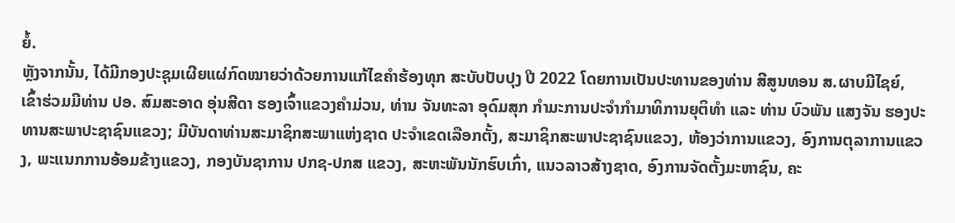ຍໍ້.
ຫຼັງຈາກນັ້ນ, ໄດ້ມີກອງປະຊຸມເຜີຍແຜ່ກົດໝາຍວ່າດ້ວຍການແກ້ໄຂຄຳຮ້ອງທຸກ ສະບັບປັບປຸງ ປີ 2022 ໂດຍການເປັນປະທານຂອງທ່ານ ສີສູນທອນ ສ.ຜາບມີໄຊຍ໌, ເຂົ້າຮ່ວມມີທ່ານ ປອ. ສົມສະອາດ ອຸ່ນສີດາ ຮອງເຈົ້າແຂວງຄຳມ່ວນ, ທ່ານ ຈັນທະລາ ອຸດົມສຸກ ກຳມະການປະຈຳກຳມາທິການຍຸຕິທຳ ແລະ ທ່ານ ບົວພັນ ແສງຈັນ ຮອງປະທານສະພາປະຊາຊົນແຂວງ; ມີບັນດາທ່ານສະມາຊິກສະພາແຫ່ງຊາດ ປະຈຳເຂດເລືອກຕັ້ງ, ສະມາຊິກສະພາປະຊາຊົນແຂວງ, ຫ້ອງວ່າການແຂວງ, ອົງການຕຸລາການແຂວງ, ພະແນກການອ້ອມຂ້າງແຂວງ, ກອງບັນຊາການ ປກຊ-ປກສ ແຂວງ, ສະຫະພັນນັກຮົບເກົ່າ, ແນວລາວສ້າງຊາດ, ອົງການຈັດຕັ້ງມະຫາຊົນ, ຄະ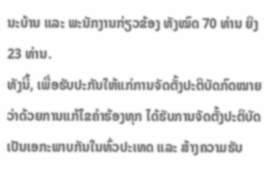ນະບ້ານ ແລະ ພະນັກງານກ່ຽວຂ້ອງ ທັງໝົດ 70 ທ່ານ ຍິງ 23 ທ່ານ.
ທັງນີ້, ເພື່ອຮັບປະກັນໃຫ້ແກ່ການຈັດຕັ້ງປະຕິບັດກົດໝາຍວ່າດ້ວຍການແກ້ໄຂຄຳຮ້ອງທຸກ ໄດ້ຮັບການຈັດຕັ້ງປະຕິບັດເປັນເອກະພາບກັນໃນທົ່ວປະເທດ ແລະ ສ້າງຄວາມຮັບ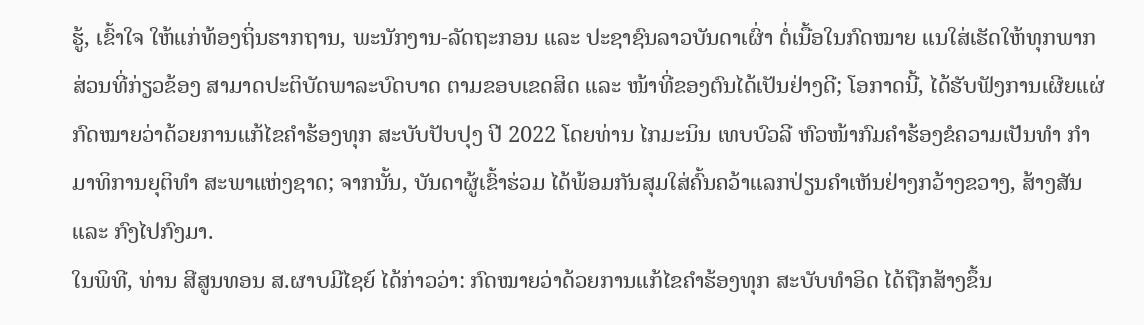ຮູ້, ເຂົ້າໃຈ ໃຫ້ແກ່ທ້ອງຖິ່ນຮາກຖານ, ພະນັກງານ-ລັດຖະກອນ ແລະ ປະຊາຊົນລາວບັນດາເຜົ່າ ຕໍ່ເນື້ອໃນກົດໝາຍ ແນໃສ່ເຮັດໃຫ້ທຸກພາກສ່ວນທີ່ກ່ຽວຂ້ອງ ສາມາດປະຕິບັດພາລະບົດບາດ ຕາມຂອບເຂດສິດ ແລະ ໜ້າທີ່ຂອງຕົນໄດ້ເປັນຢ່າງດີ; ໂອກາດນີ້, ໄດ້ຮັບຟັງການເຜີຍແຜ່ກົດໝາຍວ່າດ້ວຍການແກ້ໄຂຄຳຮ້ອງທຸກ ສະບັບປັບປຸງ ປີ 2022 ໂດຍທ່ານ ໄກມະນິນ ເທບບົວລີ ຫົວໜ້າກົມຄຳຮ້ອງຂໍຄວາມເປັນທຳ ກຳມາທິການຍຸຕິທຳ ສະພາແຫ່ງຊາດ; ຈາກນັ້ນ, ບັນດາຜູ້ເຂົ້າຮ່ວມ ໄດ້ພ້ອມກັນສຸມໃສ່ຄົ້ນຄວ້າແລກປ່ຽນຄຳເຫັນຢ່າງກວ້າງຂວາງ, ສ້າງສັນ ແລະ ກົງໄປກົງມາ.
ໃນພິທີ, ທ່ານ ສີສູນທອນ ສ.ຜາບມີໄຊຍ໌ ໄດ້ກ່າວວ່າ: ກົດໝາຍວ່າດ້ວຍການແກ້ໄຂຄຳຮ້ອງທຸກ ສະບັບທຳອິດ ໄດ້ຖືກສ້າງຂຶ້ນ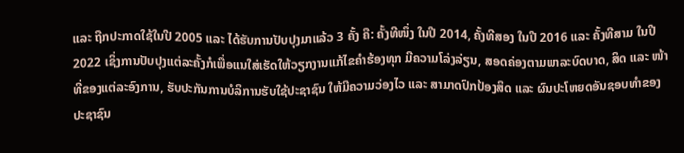ແລະ ຖືກປະກາດໃຊ້ໃນປີ 2005 ແລະ ໄດ້ຮັບການປັບປຸງມາແລ້ວ 3 ຄັ້ງ ຄື: ຄັ້ງທີໜຶ່ງ ໃນປີ 2014, ຄັ້ງທີສອງ ໃນປີ 2016 ແລະ ຄັ້ງທີສາມ ໃນປີ 2022 ເຊິ່ງການປັບປຸງແຕ່ລະຄັ້ງກໍເພື່ອແນໃສ່ເຮັດໃຫ້ວຽກງານແກ້ໄຂຄຳຮ້ອງທຸກ ມີຄວາມໂລ່ງລ່ຽນ, ສອດຄ່ອງຕາມພາລະບົດບາດ, ສິດ ແລະ ໜ້າທີ່ຂອງແຕ່ລະອົງການ, ຮັບປະກັນການບໍລິການຮັບໃຊ້ປະຊາຊົນ ໃຫ້ມີຄວາມວ່ອງໄວ ແລະ ສາມາດປົກປ້ອງສິດ ແລະ ຜົນປະໂຫຍດອັນຊອບທຳຂອງປະຊາຊົນ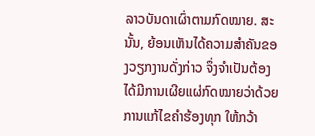ລາວບັນດາເຜົ່າຕາມກົດໝາຍ. ສະນັ້ນ, ຍ້ອນເຫັນໄດ້ຄວາມສຳຄັນຂອງວຽກງານດັ່ງກ່າວ ຈຶ່ງຈຳເປັນຕ້ອງໄດ້ມີການເຜີຍແຜ່ກົດໝາຍວ່າດ້ວຍການແກ້ໄຂຄຳຮ້ອງທຸກ ໃຫ້ກວ້າ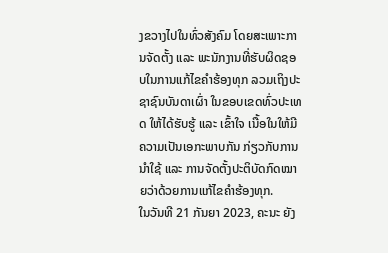ງຂວາງໄປໃນທົ່ວສັງຄົມ ໂດຍສະເພາະການຈັດຕັ້ງ ແລະ ພະນັກງານທີ່ຮັບຜິດຊອບໃນການແກ້ໄຂຄຳຮ້ອງທຸກ ລວມເຖິງປະຊາຊົນບັນດາເຜົ່າ ໃນຂອບເຂດທົ່ວປະເທດ ໃຫ້ໄດ້ຮັບຮູ້ ແລະ ເຂົ້າໃຈ ເນື້ອໃນໃຫ້ມີຄວາມເປັນເອກະພາບກັນ ກ່ຽວກັບການນໍາໃຊ້ ແລະ ການຈັດຕັ້ງປະຕິບັດກົດໝາຍວ່າດ້ວຍການແກ້ໄຂຄຳຮ້ອງທຸກ.
ໃນວັນທີ 21 ກັນຍາ 2023, ຄະນະ ຍັງ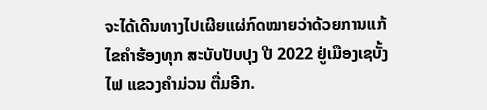ຈະໄດ້ເດີນທາງໄປເຜີຍແຜ່ກົດໝາຍວ່າດ້ວຍການແກ້ໄຂຄຳຮ້ອງທຸກ ສະບັບປັບປຸງ ປີ 2022 ຢູ່ເມືອງເຊບັ້ງໄຟ ແຂວງຄຳມ່ວນ ຕື່ມອີກ.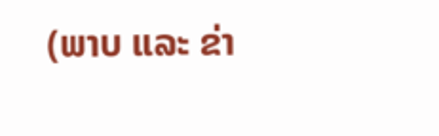(ພາບ ແລະ ຂ່າ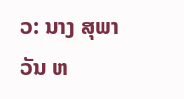ວ: ນາງ ສຸພາວັນ ຫ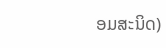ອມສະນິດ)